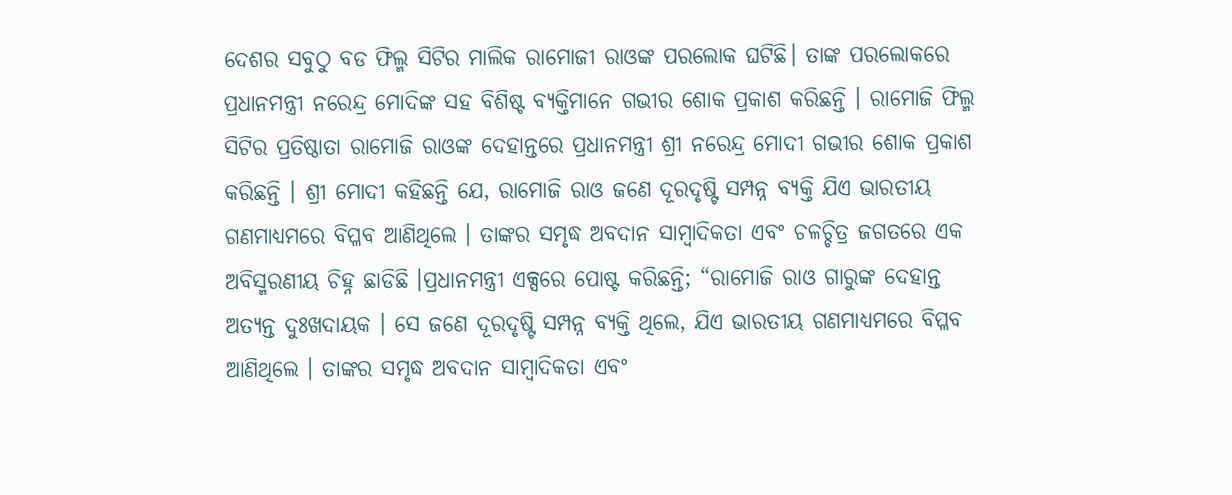ଦେଶର ସବୁଠୁ ବଡ ଫିଲ୍ମ ସିଟିର ମାଲିକ ରାମୋଜୀ ରାଓଙ୍କ ପରଲୋକ ଘଟିଛି। ତାଙ୍କ ପରଲୋକରେ ପ୍ରଧାନମନ୍ତ୍ରୀ ନରେନ୍ଦ୍ର ମୋଦିଙ୍କ ସହ ବିଶିଷ୍ଟ ବ୍ୟକ୍ତିମାନେ ଗଭୀର ଶୋକ ପ୍ରକାଶ କରିଛନ୍ତି । ରାମୋଜି ଫିଲ୍ମ ସିଟିର ପ୍ରତିଷ୍ଠାତା ରାମୋଜି ରାଓଙ୍କ ଦେହାନ୍ତରେ ପ୍ରଧାନମନ୍ତ୍ରୀ ଶ୍ରୀ ନରେନ୍ଦ୍ର ମୋଦୀ ଗଭୀର ଶୋକ ପ୍ରକାଶ କରିଛନ୍ତି । ଶ୍ରୀ ମୋଦୀ କହିଛନ୍ତି ଯେ, ରାମୋଜି ରାଓ ଜଣେ ଦୂରଦୃଷ୍ଟି ସମ୍ପନ୍ନ ବ୍ୟକ୍ତି ଯିଏ ଭାରତୀୟ ଗଣମାଧ୍ୟମରେ ବିପ୍ଳବ ଆଣିଥିଲେ । ତାଙ୍କର ସମୃଦ୍ଧ ଅବଦାନ ସାମ୍ବାଦିକତା ଏବଂ ଚଳଚ୍ଚିତ୍ର ଜଗତରେ ଏକ ଅବିସ୍ମରଣୀୟ ଚିହ୍ନ ଛାଡିଛି ।ପ୍ରଧାନମନ୍ତ୍ରୀ ଏକ୍ସରେ ପୋଷ୍ଟ କରିଛନ୍ତି; “ରାମୋଜି ରାଓ ଗାରୁଙ୍କ ଦେହାନ୍ତ ଅତ୍ୟନ୍ତ ଦୁଃଖଦାୟକ । ସେ ଜଣେ ଦୂରଦୃଷ୍ଟି ସମ୍ପନ୍ନ ବ୍ୟକ୍ତି ଥିଲେ, ଯିଏ ଭାରତୀୟ ଗଣମାଧ୍ୟମରେ ବିପ୍ଳବ ଆଣିଥିଲେ । ତାଙ୍କର ସମୃଦ୍ଧ ଅବଦାନ ସାମ୍ବାଦିକତା ଏବଂ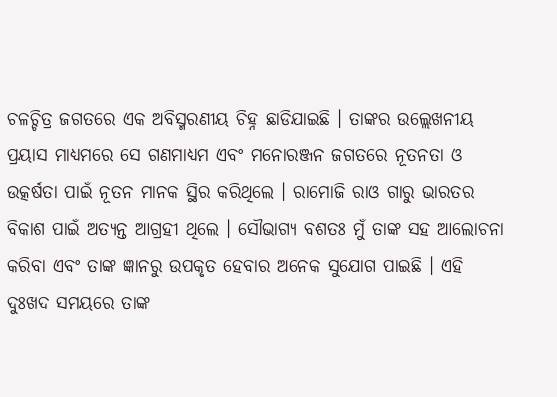ଚଳଚ୍ଚିତ୍ର ଜଗତରେ ଏକ ଅବିସ୍ମରଣୀୟ ଚିହ୍ନ ଛାଡିଯାଇଛି । ତାଙ୍କର ଉଲ୍ଲେଖନୀୟ ପ୍ରୟାସ ମାଧ୍ୟମରେ ସେ ଗଣମାଧ୍ୟମ ଏବଂ ମନୋରଞ୍ଜନ ଜଗତରେ ନୂତନତା ଓ ଉତ୍କର୍ଷତା ପାଇଁ ନୂତନ ମାନକ ସ୍ଥିର କରିଥିଲେ । ରାମୋଜି ରାଓ ଗାରୁ ଭାରତର ବିକାଶ ପାଇଁ ଅତ୍ୟନ୍ତ ଆଗ୍ରହୀ ଥିଲେ । ସୌଭାଗ୍ୟ ବଶତଃ ମୁଁ ତାଙ୍କ ସହ ଆଲୋଚନା କରିବା ଏବଂ ତାଙ୍କ ଜ୍ଞାନରୁ ଉପକୃତ ହେବାର ଅନେକ ସୁଯୋଗ ପାଇଛି । ଏହି ଦୁଃଖଦ ସମୟରେ ତାଙ୍କ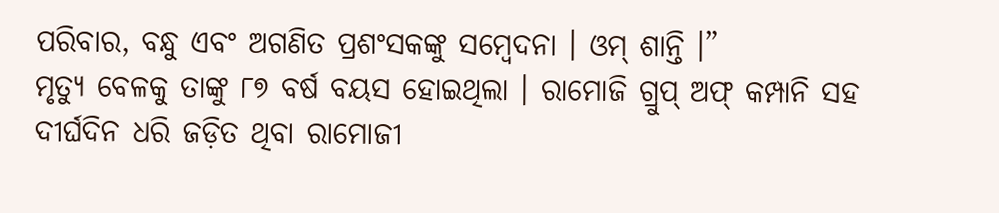ପରିବାର, ବନ୍ଧୁ ଏବଂ ଅଗଣିତ ପ୍ରଶଂସକଙ୍କୁ ସମ୍ବେଦନା । ଓମ୍ ଶାନ୍ତି ।”
ମୃତ୍ୟୁ ବେଳକୁ ତାଙ୍କୁ ୮୭ ବର୍ଷ ବୟସ ହୋଇଥିଲା । ରାମୋଜି ଗ୍ରୁପ୍ ଅଫ୍ କମ୍ପାନି ସହ ଦୀର୍ଘଦିନ ଧରି ଜଡ଼ିତ ଥିବା ରାମୋଜୀ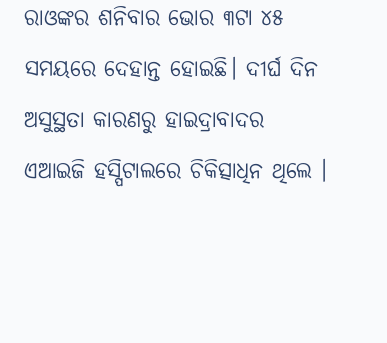ରାଓଙ୍କର ଶନିବାର ଭୋର ୩ଟା ୪୫ ସମୟରେ ଦେହାନ୍ତ ହୋଇଛି। ଦୀର୍ଘ ଦିନ ଅସୁସ୍ଥତା କାରଣରୁ ହାଇଦ୍ରାବାଦର ଏଆଇଜି ହସ୍ପିଟାଲରେ ଚିକିତ୍ସାଧିନ ଥିଲେ ।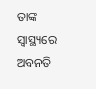ତାଙ୍କ ସ୍ବାସ୍ଥ୍ୟରେ ଅବନତି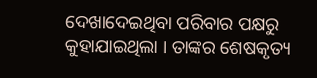ଦେଖାଦେଇଥିବା ପରିବାର ପକ୍ଷରୁ କୁହାଯାଇଥିଲା । ତାଙ୍କର ଶେଷକୃତ୍ୟ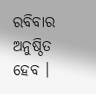ରବିବାର ଅନୁଷ୍ଠିତ ହେବ ।